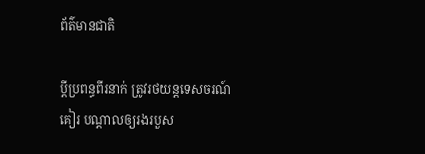ព័ត៌មានជាតិ

ប្ដីប្រពន្ធពីរនាក់ ត្រូវរថយន្តទេសចរណ៍គៀរ បណ្ដាលឲ្យរងរបួស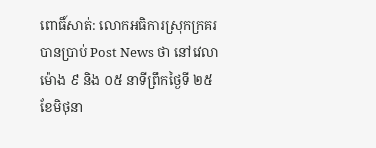ពោធិ៍សាត់: លោកអធិការស្រុកក្រគរ បានប្រាប់ Post News ថា នៅវេលាម៉ោង ៩ និង ០៥ នាទីព្រឹកថ្ងៃទី ២៥ ខែមិថុនា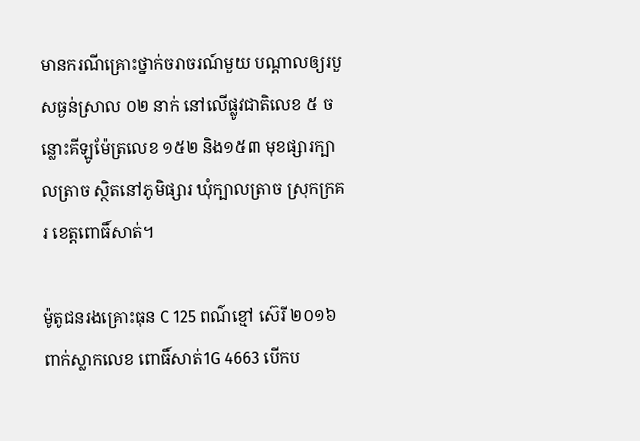មានករណីគ្រោះថ្នាក់ចរាចរណ៍មួយ បណ្ដាលឲ្យរបួសធ្ងន់ស្រាល ០២ នាក់ នៅលើផ្លូវជាតិលេខ ៥ ចន្លោះគីឡូម៉ែត្រលេខ ១៥២ និង១៥៣ មុខផ្សារក្បាលត្រាច ស្ថិតនៅភូមិផ្សារ ឃុំក្បាលត្រាច ស្រុកក្រគរ ខេត្តពោធិ៍សាត់។

ម៉ូតូជនរងគ្រោះធុន C 125 ពណ៌ខ្មៅ ស៊េរី ២០១៦ ពាក់ស្លាកលេខ ពោធិ៍សាត់1G 4663 បើកប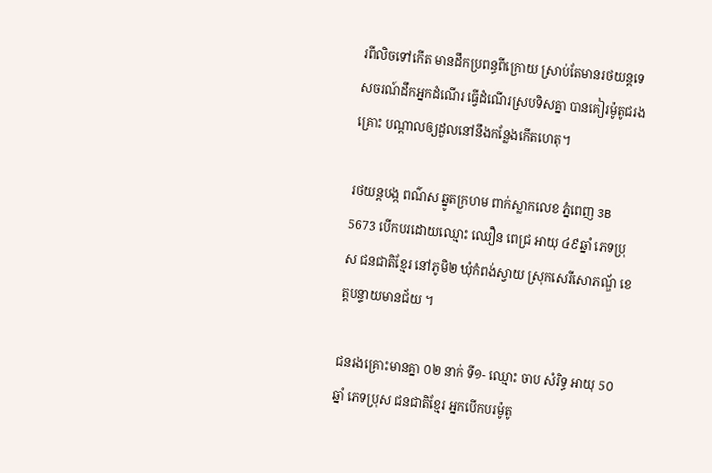រពីលិចទៅកើត មានដឹកប្រពន្ធពីក្រោយ ស្រាប់តែមានរថយន្តទេសចរណ៍ដឹកអ្នកដំណើរ ធ្វើដំណើរស្របទិសគ្នា បានគៀរម៉ូតូជរងគ្រោះ បណ្តាលឲ្យដួលនៅនឹងកន្លែងកើតហេតុ។

រថយន្តបង្ក ពណ៌ស ឆ្នូតក្រហម ពាក់ស្លាកលេខ ភ្នំពេញ 3B 5673 បើកបរដោយឈ្មោះ ឈឿន ពេជ្រ អាយុ ៤៩ឆ្នាំ ភេទប្រុស ជនជាតិខ្មែរ នៅភូមិ២ ឃុំកំពង់ស្វាយ ស្រុកសេរីសោភណ្ឌ័ ខេត្តបន្ទាយមានជ័យ ។

ជនរងគ្រោះមានគ្នា ០២ នាក់ ទី១- ឈ្មោះ ចាប សំរិទ្ធ អាយុ 5០ ឆ្នាំ ភេទប្រុស ជនជាតិខ្មែរ អ្នកបើកបរម៉ូតូ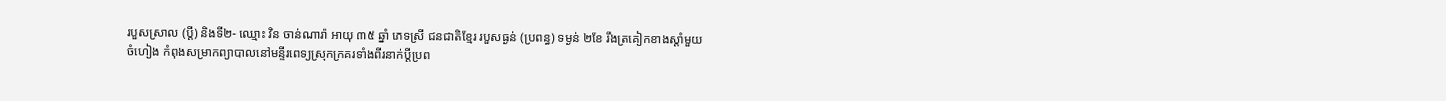របួសស្រាល (ប្តី) និងទី២- ឈ្មោះ វិន ចាន់ណារ៉ា អាយុ ៣៥ ឆ្នាំ ភេទស្រី ជនជាតិខ្មែរ របួសធ្ងន់ (ប្រពន្ធ) ទម្ងន់ ២ខែ រឹងត្រគៀកខាងស្តាំមួយចំហៀង កំពុងសម្រាកព្យាបាលនៅមន្ទីរពេទ្យស្រុកក្រគរទាំងពីរនាក់ប្តីប្រព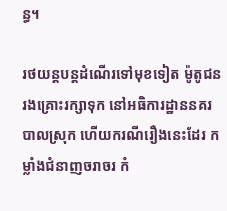ន្ធ។

រថយន្តបន្តដំណើរទៅមុខទៀត ម៉ូតូជនរងគ្រោះរក្សាទុក នៅអធិការដ្ឋាននគរបាលស្រុក ហើយករណីរឿងនេះដែរ កម្លាំងជំនាញចរាចរ កំ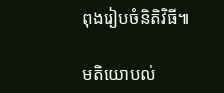ពុងរៀបចំនិតិវិធី៕

មតិយោបល់